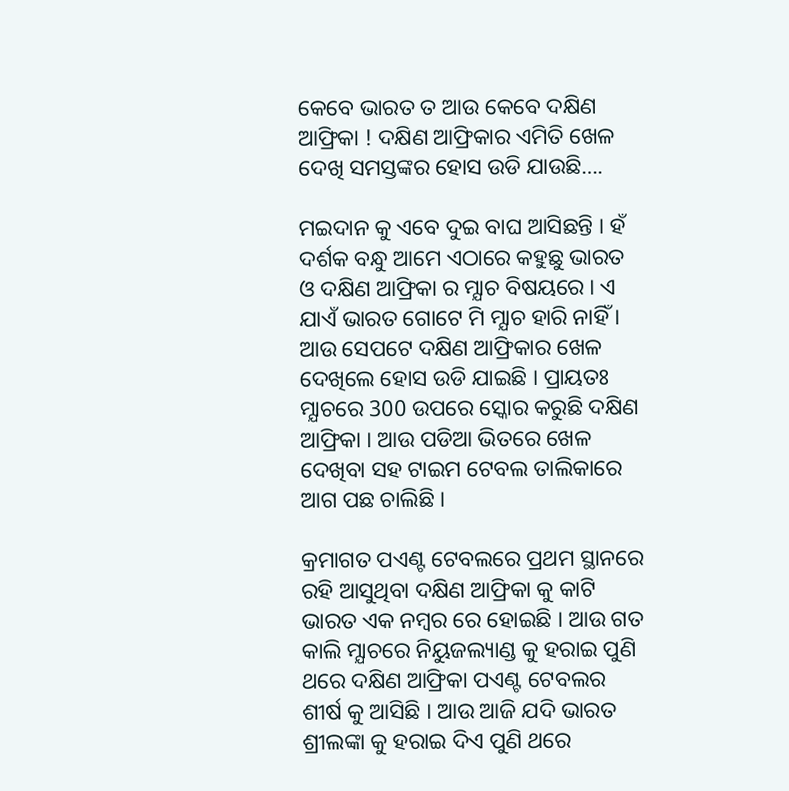କେବେ ଭାରତ ତ ଆଉ କେବେ ଦକ୍ଷିଣ ଆଫ୍ରିକା ! ଦକ୍ଷିଣ ଆଫ୍ରିକାର ଏମିତି ଖେଳ ଦେଖି ସମସ୍ତଙ୍କର ହୋସ ଉଡି ଯାଉଛି….

ମଇଦାନ କୁ ଏବେ ଦୁଇ ବାଘ ଆସିଛନ୍ତି । ହଁ ଦର୍ଶକ ବନ୍ଧୁ ଆମେ ଏଠାରେ କହୁଛୁ ଭାରତ ଓ ଦକ୍ଷିଣ ଆଫ୍ରିକା ର ମ୍ଯାଚ ବିଷୟରେ । ଏ ଯାଏଁ ଭାରତ ଗୋଟେ ମି ମ୍ଯାଚ ହାରି ନାହିଁ । ଆଉ ସେପଟେ ଦକ୍ଷିଣ ଆଫ୍ରିକାର ଖେଳ ଦେଖିଲେ ହୋସ ଉଡି ଯାଇଛି । ପ୍ରାୟତଃ ମ୍ଯାଚରେ 300 ଉପରେ ସ୍କୋର କରୁଛି ଦକ୍ଷିଣ ଆଫ୍ରିକା । ଆଉ ପଡିଆ ଭିତରେ ଖେଳ ଦେଖିବା ସହ ଟାଇମ ଟେବଲ ତାଲିକାରେ ଆଗ ପଛ ଚାଲିଛି ।

କ୍ରମାଗତ ପଏଣ୍ଟ ଟେବଲରେ ପ୍ରଥମ ସ୍ଥାନରେ ରହି ଆସୁଥିବା ଦକ୍ଷିଣ ଆଫ୍ରିକା କୁ କାଟି ଭାରତ ଏକ ନମ୍ବର ରେ ହୋଇଛି । ଆଉ ଗତ କାଲି ମ୍ଯାଚରେ ନିୟୁଜଲ୍ୟାଣ୍ଡ କୁ ହରାଇ ପୁଣି ଥରେ ଦକ୍ଷିଣ ଆଫ୍ରିକା ପଏଣ୍ଟ ଟେବଲର ଶୀର୍ଷ କୁ ଆସିଛି । ଆଉ ଆଜି ଯଦି ଭାରତ ଶ୍ରୀଲଙ୍କା କୁ ହରାଇ ଦିଏ ପୁଣି ଥରେ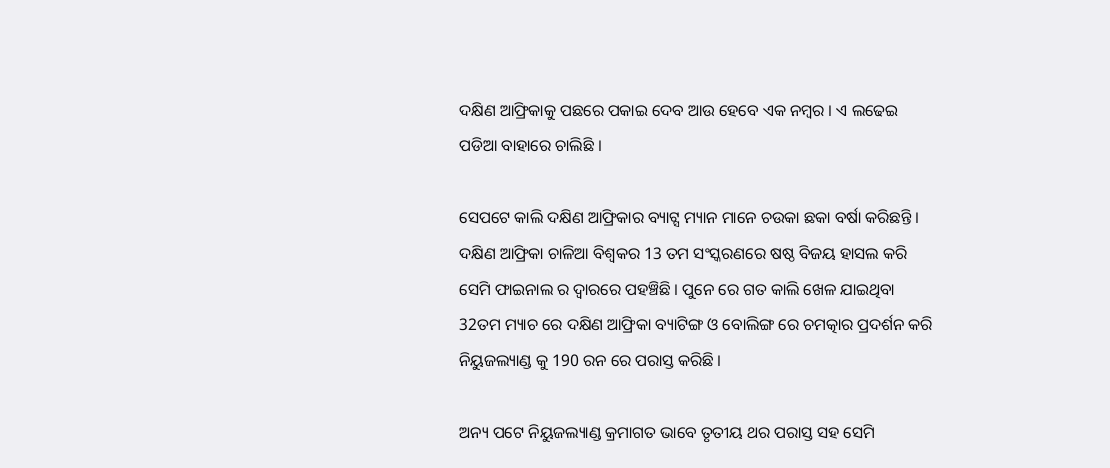ଦକ୍ଷିଣ ଆଫ୍ରିକାକୁ ପଛରେ ପକାଇ ଦେବ ଆଉ ହେବେ ଏକ ନମ୍ବର । ଏ ଲଢେଇ ପଡିଆ ବାହାରେ ଚାଲିଛି ।

ସେପଟେ କାଲି ଦକ୍ଷିଣ ଆଫ୍ରିକାର ବ୍ୟାଟ୍ସ ମ୍ୟାନ ମାନେ ଚଉକା ଛକା ବର୍ଷା କରିଛନ୍ତି । ଦକ୍ଷିଣ ଆଫ୍ରିକା ଚାଳିଆ ବିଶ୍ଵକର 13 ତମ ସଂସ୍କରଣରେ ଷଷ୍ଠ ବିଜୟ ହାସଲ କରି ସେମି ଫାଇନାଲ ର ଦ୍ଵାରରେ ପହଞ୍ଚିଛି । ପୁନେ ରେ ଗତ କାଲି ଖେଳ ଯାଇଥିବା 32ତମ ମ୍ୟାଚ ରେ ଦକ୍ଷିଣ ଆଫ୍ରିକା ବ୍ୟାଟିଙ୍ଗ ଓ ବୋଲିଙ୍ଗ ରେ ଚମତ୍କାର ପ୍ରଦର୍ଶନ କରି ନିୟୁଜଲ୍ୟାଣ୍ଡ କୁ 190 ରନ ରେ ପରାସ୍ତ କରିଛି ।

ଅନ୍ୟ ପଟେ ନିୟୁଜଲ୍ୟାଣ୍ଡ କ୍ରମାଗତ ଭାବେ ତୃତୀୟ ଥର ପରାସ୍ତ ସହ ସେମି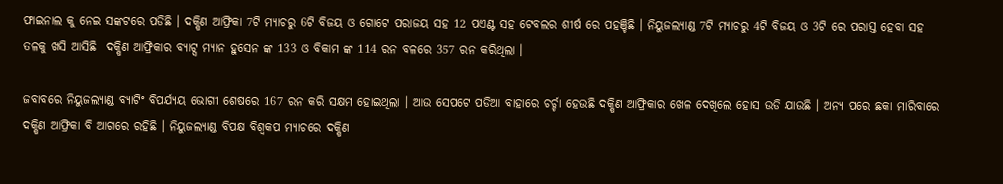ଫାଇନାଲ କୁ ନେଇ ସଙ୍କଟରେ ପଡିଛି । ଦକ୍ଷିଣ ଆଫ୍ରିକା 7ଟି ମ୍ଯାଚରୁ 6ଟି ବିଜୟ ଓ ଗୋଟେ ପରାଜୟ ସହ 12 ପଏଣ୍ଟ ସହ ଟେବଲର ଶୀର୍ଷ ରେ ପହଞ୍ଚିଛି । ନିୟୁଜଲ୍ୟାଣ୍ଡ 7ଟି ମ୍ଯାଚରୁ 4ଟି ବିଜୟ ଓ 3ଟି ରେ ପରାସ୍ତ ହେବା ସହ ତଳକୁ ଖସି ଆସିଛି  ଦକ୍ଷିଣ ଆଫ୍ରିକାର ବ୍ୟାଟ୍ସ ମ୍ୟାନ ହୁସେନ ଙ୍କ 133 ଓ ବିକାମ ଙ୍କ 114 ରନ ବଳରେ 357 ରନ କରିଥିଲା ।

ଜବାବରେ ନିୟୁଜଲ୍ୟାଣ୍ଡ ବ୍ୟାଟିଂ ବିପର୍ଯ୍ୟୟ ଭୋଗୀ ଶେଷରେ 167 ରନ କରି ସକ୍ଷମ ହୋଇଥିଲା । ଆଉ ସେପଟେ ପଡିଆ ବାହାରେ ଚର୍ଚ୍ଚା ହେଉଛି ଦକ୍ଷିଣ ଆଫ୍ରିକାର ଖେଳ ଦେଖିଲେ ହୋସ ଉଡି ଯାଉଛି । ଅନ୍ୟ ପରେ ଛକା ମାରିବାରେ ଦକ୍ଷିଣ ଆଫ୍ରିକା ବି ଆଗରେ ରହିଛି । ନିୟୁଜଲ୍ୟାଣ୍ଡ ବିପକ୍ଷ ବିଶ୍ଵକପ ମ୍ଯାଚରେ ଦକ୍ଷିଣ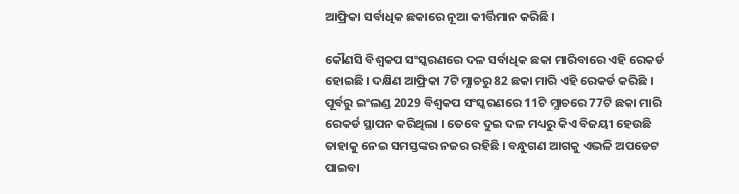ଆଫ୍ରିକା ସର୍ବାଧିକ ଛକାରେ ନୂଆ କୀର୍ତ୍ତିମାନ କରିଛି ।

କୌଣସି ବିଶ୍ଵକପ ସଂସ୍କରଣରେ ଦଳ ସର୍ବାଧିକ ଛକା ମାରିବାରେ ଏହି ରେକର୍ଡ ହୋଇଛି । ଦକ୍ଷିଣ ଆଫ୍ରିକା 7ଟି ମ୍ଯାଚରୁ 82 ଛକା ମାରି ଏହି ରେକର୍ଡ କରିଛି । ପୂର୍ବରୁ ଇଂଲଣ୍ଡ 2029 ବିଶ୍ଵକପ ସଂସ୍କରଣରେ 11ଟି ମ୍ଯାଚରେ 77ଟି ଛକା ମାରି ରେକର୍ଡ ସ୍ଥାପନ କରିଥିଲା । ତେବେ ଦୁଇ ଦଳ ମଧ୍ୟରୁ କିଏ ବିଜୟୀ ହେଉଛି ତାହାକୁ ନେଇ ସମସ୍ତଙ୍କର ନଜର ରହିଛି । ବନ୍ଧୁଗଣ ଆଗକୁ ଏଭଳି ଅପଡେଟ ପାଇବା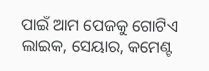ପାଇଁ ଆମ ପେଜକୁ ଗୋଟିଏ ଲାଇକ, ସେୟାର, କମେଣ୍ଟ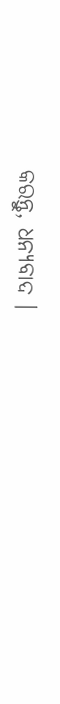କରନ୍ତୁ, ଧନ୍ୟବାଦ ।